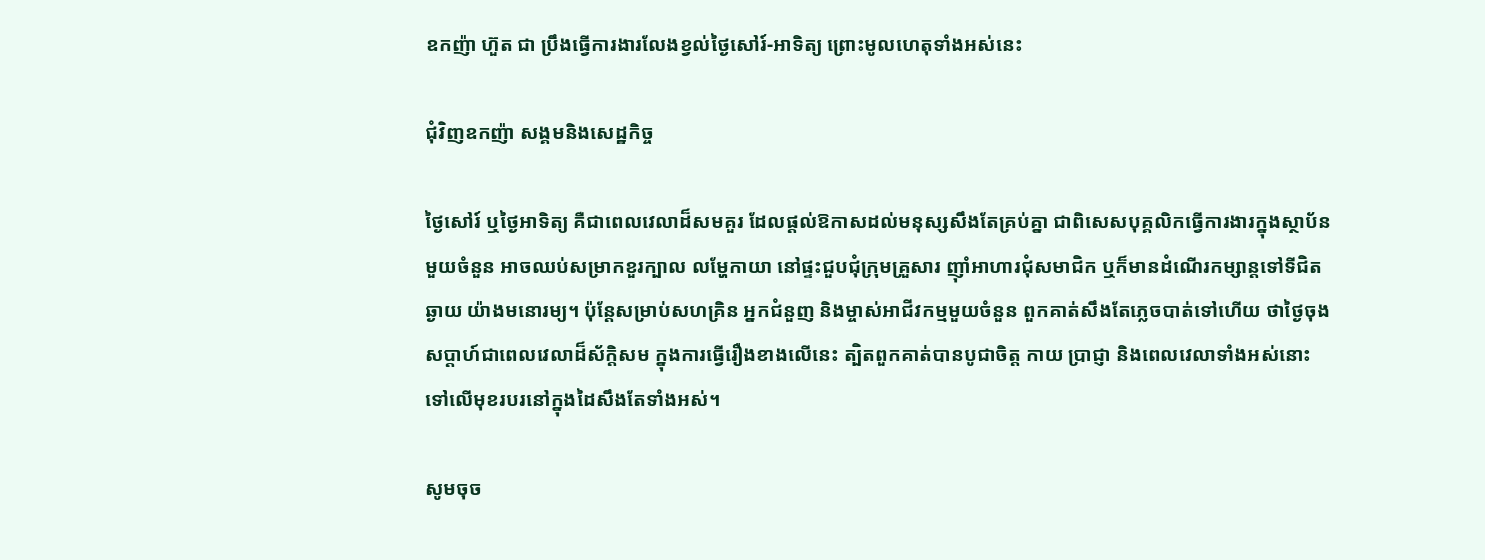ឧកញ៉ា ហ៊ួត ជា ប្រឹងធ្វើការងារលែងខ្វល់ថ្ងៃសៅរ៍-អាទិត្យ ព្រោះមូលហេតុទាំងអស់នេះ

ជុំវិញឧកញ៉ា សង្គមនិងសេដ្ឋកិច្ច

ថ្ងៃសៅរ៍ ឬថ្ងៃអាទិត្យ គឺជាពេលវេលាដ៏សមគួរ ដែលផ្ដល់ឱកាសដល់មនុស្សសឹងតែគ្រប់គ្នា ជាពិសេសបុគ្គលិកធ្វើការងារក្នុងស្ថាប័នមួយចំនួន អាចឈប់សម្រាកខួរក្បាល លម្ហែកាយា នៅផ្ទះជួបជុំក្រុមគ្រួសារ ញ៉ាំអាហារជុំសមាជិក ឬក៏មានដំណើរកម្សាន្តទៅទីជិត ឆ្ងាយ យ៉ាងមនោរម្យ។ ប៉ុន្តែសម្រាប់សហគ្រិន អ្នកជំនួញ និងម្ចាស់អាជីវកម្មមួយចំនួន ពួកគាត់សឹងតែភ្លេចបាត់ទៅហើយ ថាថ្ងៃចុងសប្តាហ៍ជាពេលវេលាដ៏ស័ក្តិសម ក្នុងការធ្វើរឿងខាងលើនេះ ត្បិតពួកគាត់បានបូជាចិត្ត កាយ ប្រាជ្ញា និងពេលវេលាទាំងអស់នោះ ទៅលើមុខរបរនៅក្នុងដៃសឹងតែទាំងអស់។

សូមចុច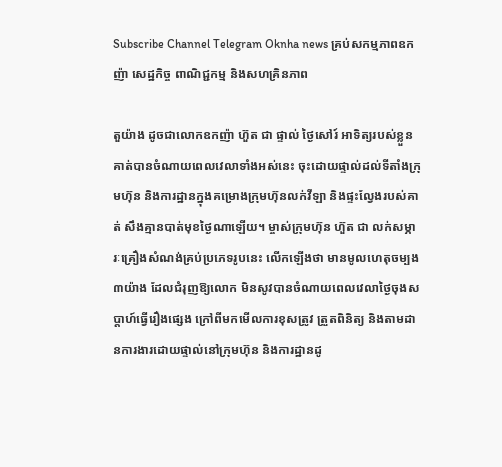Subscribe Channel Telegram Oknha news គ្រប់សកម្មភាពឧកញ៉ា សេដ្ឋកិច្ច ពាណិជ្ជកម្ម និងសហគ្រិនភាព

តួយ៉ាង ដូចជាលោកឧកញ៉ា ហ៊ួត ជា ផ្ទាល់ ថ្ងៃសៅរ៍ អាទិត្យរបស់ខ្លួន គាត់បានចំណាយពេលវេលាទាំងអស់នេះ ចុះដោយផ្ទាល់ដល់ទីតាំងក្រុមហ៊ុន និងការដ្ឋានក្នុងគម្រោងក្រុមហ៊ុនលក់វីឡា និងផ្ទះល្វែងរបស់គាត់ សឹងគ្មានបាត់មុខថ្ងៃណាឡើយ។ ម្ចាស់ក្រុមហ៊ុន ហ៊ួត ជា លក់សម្ភារៈគ្រឿងសំណង់គ្រប់ប្រភេទរូបនេះ លើកឡើងថា មានមូលហេតុចម្បង ៣យ៉ាង ដែលជំរុញឱ្យលោក មិនសូវបានចំណាយពេលវេលាថ្ងៃចុងសប្តាហ៍ធ្វើរឿងផ្សេង ក្រៅពីមកមើលការខុសត្រូវ ត្រួតពិនិត្យ និងតាមដានការងារដោយផ្ទាល់នៅក្រុមហ៊ុន និងការដ្ឋានដូ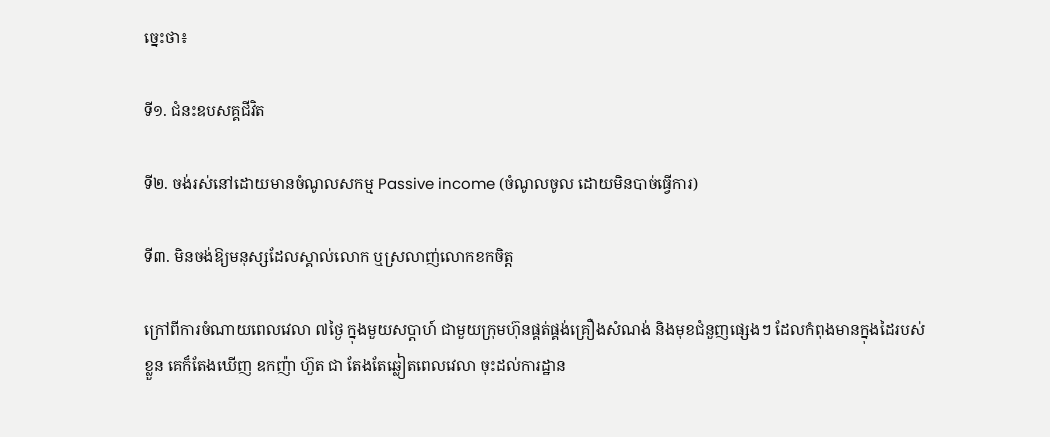ច្នេះថា៖

ទី១. ជំនះឧបសគ្គជីវិត

ទី២. ចង់រស់នៅដោយមានចំណូលសកម្ម Passive income (ចំណូលចូល ដោយមិនបាច់ធ្វើការ)

ទី៣. មិនចង់ឱ្យមនុស្សដែលស្គាល់លោក ឬស្រលាញ់លោកខកចិត្ត

ក្រៅពីការចំណាយពេលវេលា ៧ថ្ងៃ ក្នុងមួយសប្តាហ៍ ជាមួយក្រុមហ៊ុនផ្គត់ផ្គង់គ្រឿងសំណង់ និងមុខជំនួញផ្សេងៗ ដែលកំពុងមានក្នុងដៃរបស់ខ្លួន គេក៏តែងឃើញ ឧកញ៉ា ហ៊ួត ជា តែងតែឆ្លៀតពេលវេលា ចុះដល់ការដ្ឋាន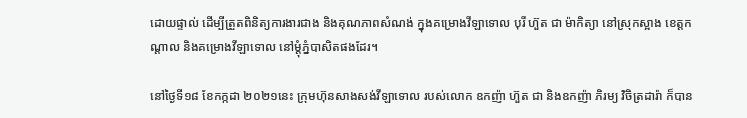ដោយផ្ទាល់ ដើម្បីត្រួតពិនិត្យការងារជាង និងគុណភាពសំណង់ ក្នុងគម្រោងវីឡាទោល បុរី ហ៊ួត ជា ម៉ាកិត្យា នៅស្រុកស្អាង ខេត្តកណ្ដាល និងគម្រោងវីឡាទោល នៅម្ដុំភ្នំបាសិតផងដែរ។

នៅថ្ងៃទី១៨ ខែកក្កដា ២០២១នេះ ក្រុមហ៊ុនសាងសង់វីឡាទោល របស់លោក ឧកញ៉ា ហ៊ួត ជា និងឧកញ៉ា ភិរម្យ វិចិត្រដារ៉ា ក៏បាន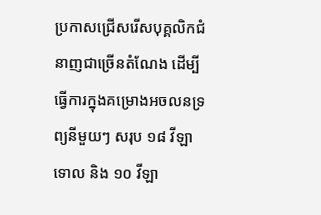ប្រកាសជ្រើសរើសបុគ្គលិកជំនាញជាច្រើនតំណែង ដើម្បីធ្វើការក្នុងគម្រោងអចលនទ្រព្យនីមួយៗ សរុប ១៨ វីឡា ទោល និង ១០ វីឡា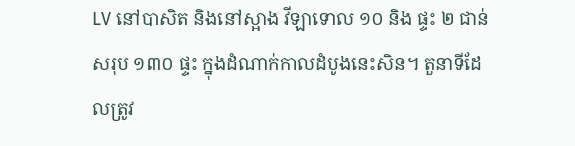LV នៅបាសិត និងនៅស្អាង វីឡាទោល ១០ និង ផ្ទះ ២ ជាន់ សរុប ១៣០ ផ្ទះ ក្នុងដំណាក់កាលដំបូងនេះសិន។ តួនាទីដែលត្រូវ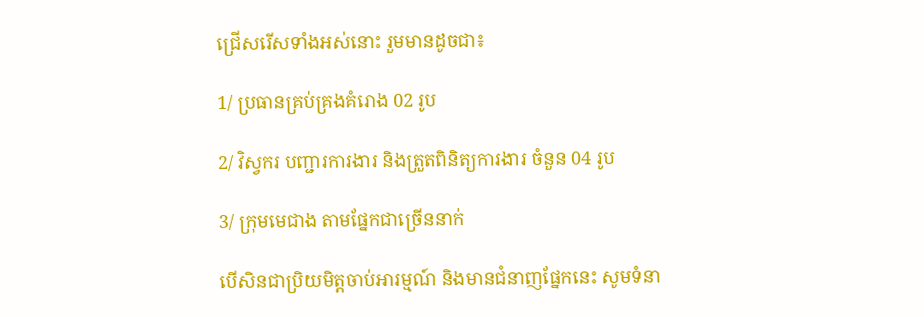ជ្រើសរើសទាំងអស់នោះ រួមមានដូចជា៖

1/ ប្រធានគ្រប់គ្រងគំរោង 02 រូប

2/ វិស្វករ បញ្ជារការងារ និងត្រួតពិនិត្យការងារ ចំនួន 04 រូប

3/ ក្រុមមេជាង តាមផ្នែកជាច្រើននាក់

បើសិនជាប្រិយមិត្តចាប់អារម្មណ៍ និងមានជំនាញផ្នែកនេះ សូមទំនា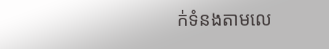ក់ទំនងតាមលេ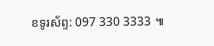ខទូរស័ព្ទ: 097 330 3333 ៕